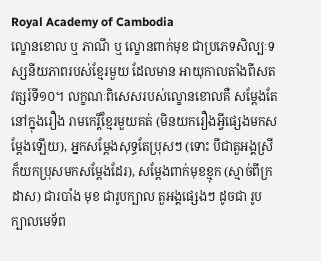Royal Academy of Cambodia
ល្ខោនខោល ឬ ភាណី ឬ ល្ខោនពាក់មុខ ជាប្រភេទសិល្បៈទស្សនីយភាពរបស់ខ្មែរមួយ ដែលមាន អាយុកាលតាំងពីសតវត្សរ៍ទី១០។ លក្ខណៈពិសេសរបស់ល្ខោនខោលគឺ សម្ដែងតែនៅក្នុងរឿង រាមកេរ្តិ៍ខែ្មរមួយគត់ (មិនយករឿងអ្វីផ្សេងមកសម្ដែងឡើយ), អ្នកសម្តែងសុទ្ធតែប្រុសៗ (ទោះ បីជាតួអង្គស្រីក៏យកប្រុសមកសម្តែងដែរ), សម្ដែងពាក់មុខខ្មុក (ស្មាច់ពីក្រដាស) ជារបាំង មុខ ជារូបក្បាល តួអង្គផ្សេងៗ ដូចជា រូបក្បាលមេទ័ព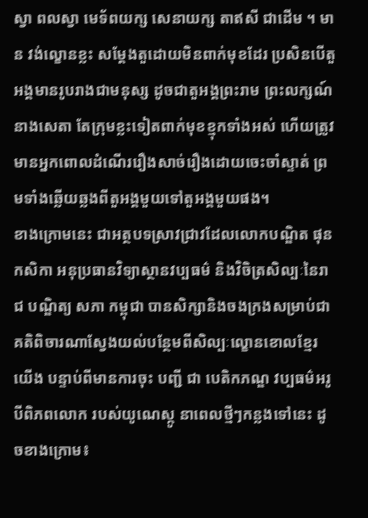ស្វា ពលស្វា មេទ័ពយក្ស សេនាយក្ស តាឥសី ជាដើម ។ មាន វង់ល្ខោនខ្លះ សម្ដែងតួដោយមិនពាក់មុខដែរ ប្រសិនបើតួអង្គមានរូបរាងជាមនុស្ស ដូចជាតួអង្គព្រះរាម ព្រះលក្សណ៍ នាងសេតា តែក្រុមខ្លះទៀតពាក់មុខខ្មុកទាំងអស់ ហើយត្រូវមានអ្នកពោលដំណើររឿងសាច់រឿងដោយចេះចាំស្ទាត់ ព្រមទាំងឆ្លើយឆ្លងពីតួអង្គមួយទៅតួអង្គមួយផង។
ខាងក្រោមនេះ ជាអត្ថបទស្រាវជ្រាវដែលលោកបណ្ឌិត ផុន កសិកា អនុប្រធានវិទ្យាស្ថានវប្បធម៌ និងវិចិត្រសិល្បៈនៃរាជ បណ្ឌិត្យ សភា កម្ពុជា បានសិក្សានិងចងក្រងសម្រាប់ជាគតិពិចារណាស្វែងយល់បន្ថែមពីសិល្បៈល្ខោនខោលខ្មែរយើង បន្ទាប់ពីមានការចុះ បញ្ជី ជា បេតិកភណ្ឌ វប្បធម៌អរូបីពិភពលោក របស់យូណេស្កូ នាពេលថ្មីៗកន្លងទៅនេះ ដូចខាងក្រោម៖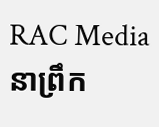RAC Media
នាព្រឹក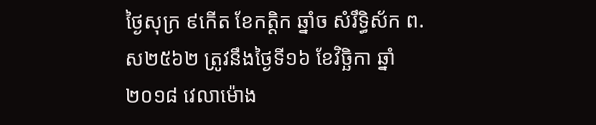ថ្ងៃសុក្រ ៩កើត ខែកត្តិក ឆ្នាំច សំរឹទ្ធិស័ក ព.ស២៥៦២ ត្រូវនឹងថ្ងៃទី១៦ ខែវិច្ឆិកា ឆ្នាំ២០១៨ វេលាម៉ោង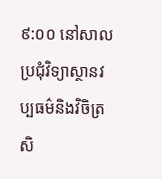៩:០០ នៅសាលប្រជុំវិទ្យាស្ថានវប្បធម៌និងវិចិត្រសិ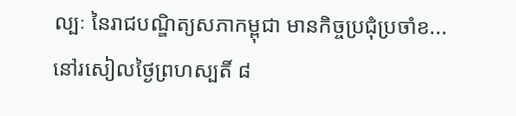ល្បៈ នៃរាជបណ្ឌិត្យសភាកម្ពុជា មានកិច្ចប្រជុំប្រចាំខ...
នៅរសៀលថ្ងៃព្រហស្បតិ៍ ៨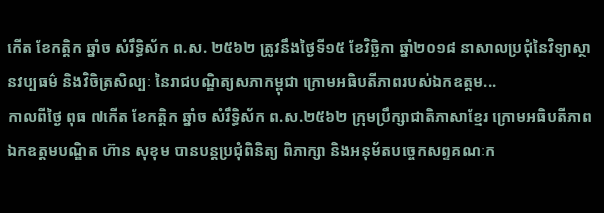កើត ខែកត្តិក ឆ្នាំច សំរឹទ្ធិស័ក ព.ស. ២៥៦២ ត្រូវនឹងថ្ងៃទី១៥ ខែវិច្ឆិកា ឆ្នាំ២០១៨ នាសាលប្រជុំនៃវិទ្យាស្ថានវប្បធម៌ និងវិចិត្រសិល្បៈ នៃរាជបណ្ឌិត្យសភាកម្ពុជា ក្រោមអធិបតីភាពរបស់ឯកឧត្តម...
កាលពីថ្ងៃ ពុធ ៧កើត ខែកត្តិក ឆ្នាំច សំរឹទ្ធិស័ក ព.ស.២៥៦២ ក្រុមប្រឹក្សាជាតិភាសាខ្មែរ ក្រោមអធិបតីភាពឯកឧត្តមបណ្ឌិត ហ៊ាន សុខុម បានបន្តប្រជុំពិនិត្យ ពិភាក្សា និងអនុម័តបច្ចេកសព្ទគណៈក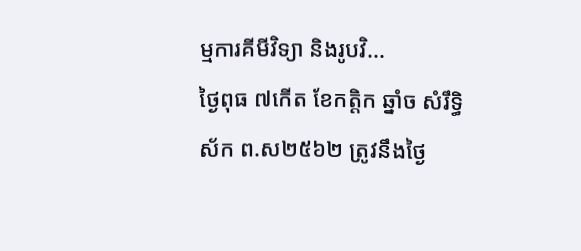ម្មការគីមីវិទ្យា និងរូបវិ...
ថ្ងៃពុធ ៧កើត ខែកត្តិក ឆ្នាំច សំរឹទ្ធិស័ក ព.ស២៥៦២ ត្រូវនឹងថ្ងៃ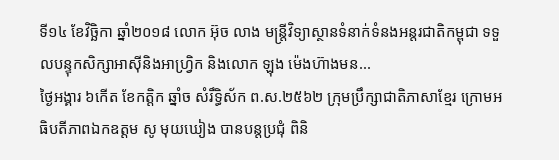ទី១៤ ខែវិច្ឆិកា ឆ្នាំ២០១៨ លោក អ៊ុច លាង មន្ត្រីវិទ្យាស្ថានទំនាក់ទំនងអន្តរជាតិកម្ពុជា ទទួលបន្ទុកសិក្សាអាស៊ីនិងអាហ្វ្រិក និងលោក ឡុង ម៉េងហ៊ាងមន...
ថ្ងៃអង្គារ ៦កើត ខែកត្តិក ឆ្នាំច សំរឹទ្ធិស័ក ព.ស.២៥៦២ ក្រុមប្រឹក្សាជាតិភាសាខ្មែរ ក្រោមអធិបតីភាពឯកឧត្តម សូ មុយឃៀង បានបន្តប្រជុំ ពិនិ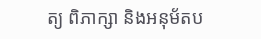ត្យ ពិភាក្សា និងអនុម័តប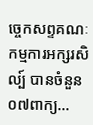ច្ចេកសព្ទគណៈកម្មការអក្សរសិល្ប៍ បានចំនួន០៧ពាក្យ...